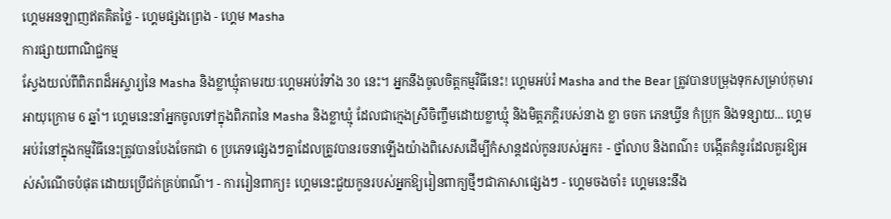ហ្គេមអនឡាញឥតគិតថ្លៃ - ហ្គេមផ្សងព្រេង - ហ្គេម Masha
ការផ្សាយពាណិជ្ជកម្ម
ស្វែងយល់ពីពិភពដ៏អស្ចារ្យនៃ Masha និងខ្លាឃ្មុំតាមរយៈហ្គេមអប់រំទាំង 30 នេះ។ អ្នកនឹងចូលចិត្តកម្មវិធីនេះ! ហ្គេមអប់រំ Masha and the Bear ត្រូវបានបម្រុងទុកសម្រាប់កុមារអាយុក្រោម 6 ឆ្នាំ។ ហ្គេមនេះនាំអ្នកចូលទៅក្នុងពិភពនៃ Masha និងខ្លាឃ្មុំ ដែលជាក្មេងស្រីចិញ្ចឹមដោយខ្លាឃ្មុំ និងមិត្តភក្តិរបស់នាង ខ្លា ចចក ភេនឃ្វីន កំប្រុក និងទន្សាយ... ហ្គេមអប់រំនៅក្នុងកម្មវិធីនេះត្រូវបានបែងចែកជា 6 ប្រភេទផ្សេងៗគ្នាដែលត្រូវបានរចនាឡើងយ៉ាងពិសេសដើម្បីកំសាន្ដដល់កូនរបស់អ្នក៖ - ថ្នាំលាប និងពណ៌៖ បង្កើតគំនូរដែលគួរឱ្យអស់សំណើចបំផុត ដោយប្រើជក់គ្រប់ពណ៌។ - ការរៀនពាក្យ៖ ហ្គេមនេះជួយកូនរបស់អ្នកឱ្យរៀនពាក្យថ្មីៗជាភាសាផ្សេងៗ - ហ្គេមចងចាំ៖ ហ្គេមនេះនឹង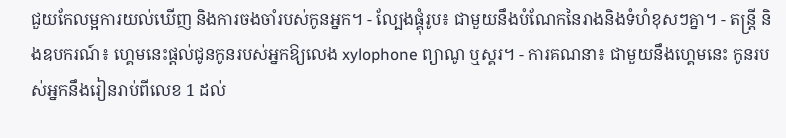ជួយកែលម្អការយល់ឃើញ និងការចងចាំរបស់កូនអ្នក។ - ល្បែងផ្គុំរូប៖ ជាមួយនឹងបំណែកនៃរាងនិងទំហំខុសៗគ្នា។ - តន្ត្រី និងឧបករណ៍៖ ហ្គេមនេះផ្តល់ជូនកូនរបស់អ្នកឱ្យលេង xylophone ព្យាណូ ឬស្គរ។ - ការគណនា៖ ជាមួយនឹងហ្គេមនេះ កូនរបស់អ្នកនឹងរៀនរាប់ពីលេខ 1 ដល់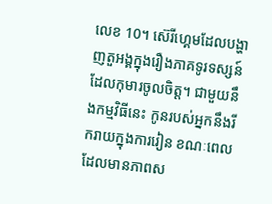លេខ 10។ ស៊េរីហ្គេមដែលបង្ហាញតួអង្គក្នុងរឿងភាគទូរទស្សន៍ដែលកុមារចូលចិត្ត។ ជាមួយនឹងកម្មវិធីនេះ កូនរបស់អ្នកនឹងរីករាយក្នុងការរៀន ខណៈពេលដែលមានភាពស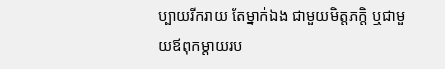ប្បាយរីករាយ តែម្នាក់ឯង ជាមួយមិត្តភក្តិ ឬជាមួយឪពុកម្តាយរប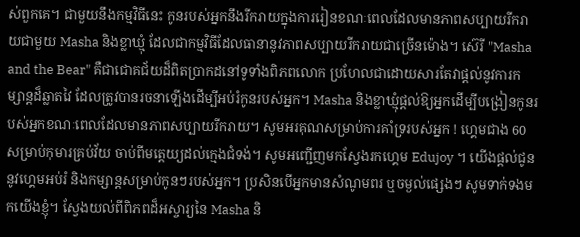ស់ពួកគេ។ ជាមួយនឹងកម្មវិធីនេះ កូនរបស់អ្នកនឹងរីករាយក្នុងការរៀនខណៈពេលដែលមានភាពសប្បាយរីករាយជាមួយ Masha និងខ្លាឃ្មុំ ដែលជាកម្មវិធីដែលធានានូវភាពសប្បាយរីករាយជាច្រើនម៉ោង។ ស៊េរី "Masha and the Bear" គឺជាជោគជ័យដ៏ពិតប្រាកដនៅទូទាំងពិភពលោក ប្រហែលជាដោយសារតែវាផ្តល់នូវការកម្សាន្តដ៏ឆ្លាតវៃ ដែលត្រូវបានរចនាឡើងដើម្បីអប់រំកូនរបស់អ្នក។ Masha និងខ្លាឃ្មុំផ្តល់ឱ្យអ្នកដើម្បីបង្រៀនកូនរបស់អ្នកខណៈពេលដែលមានភាពសប្បាយរីករាយ។ សូមអរគុណសម្រាប់ការគាំទ្ររបស់អ្នក ! ហ្គេមជាង 60 សម្រាប់កុមារគ្រប់វ័យ ចាប់ពីមត្តេយ្យដល់ក្មេងជំទង់។ សូមអញ្ជើញមកស្វែងរកហ្គេម Edujoy ។ យើងផ្តល់ជូននូវហ្គេមអប់រំ និងកម្សាន្តសម្រាប់កូនៗរបស់អ្នក។ ប្រសិនបើអ្នកមានសំណូមពរ ឬចម្ងល់ផ្សេងៗ សូមទាក់ទងមកយើងខ្ញុំ។ ស្វែងយល់ពីពិភពដ៏អស្ចារ្យនៃ Masha និ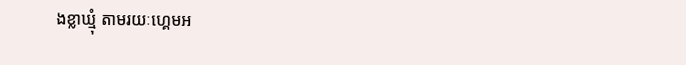ងខ្លាឃ្មុំ តាមរយៈហ្គេមអ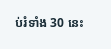ប់រំទាំង 30 នេះ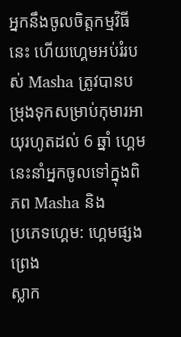អ្នកនឹងចូលចិត្តកម្មវិធីនេះ ហើយហ្គេមអប់រំរបស់ Masha ត្រូវបានបម្រុងទុកសម្រាប់កុមារអាយុរហូតដល់ 6 ឆ្នាំ ហ្គេមនេះនាំអ្នកចូលទៅក្នុងពិភព Masha និង
ប្រភេទហ្គេម: ហ្គេមផ្សងព្រេង
ស្លាក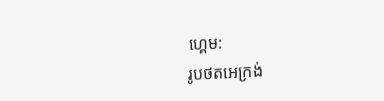ហ្គេម:
រូបថតអេក្រង់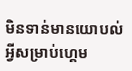មិនទាន់មានយោបល់អ្វីសម្រាប់ហ្គេម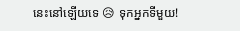នេះនៅឡើយទេ 😥 ទុកអ្នកទីមួយ!